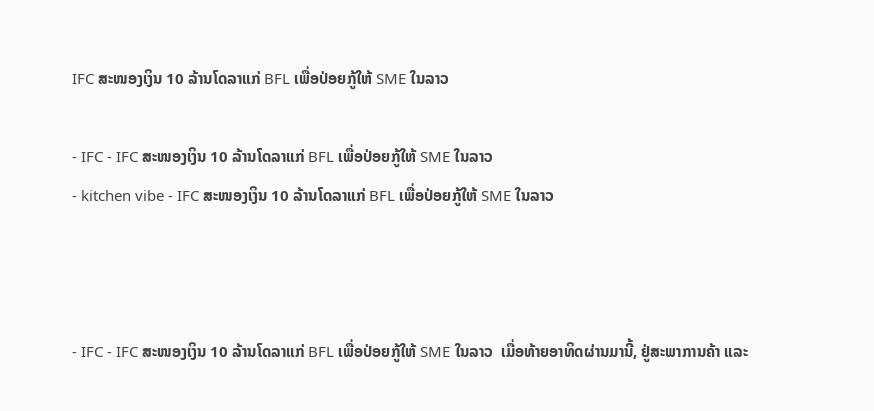IFC ສະໜອງເງິນ 10 ລ້ານໂດລາແກ່ BFL ເພື່ອປ່ອຍກູ້ໃຫ້ SME ໃນລາວ

- IFC - IFC ສະໜອງເງິນ 10 ລ້ານໂດລາແກ່ BFL ເພື່ອປ່ອຍກູ້ໃຫ້ SME ໃນລາວ
- kitchen vibe - IFC ສະໜອງເງິນ 10 ລ້ານໂດລາແກ່ BFL ເພື່ອປ່ອຍກູ້ໃຫ້ SME ໃນລາວ



- IFC - IFC ສະໜອງເງິນ 10 ລ້ານໂດລາແກ່ BFL ເພື່ອປ່ອຍກູ້ໃຫ້ SME ໃນລາວ  ເມື່ອທ້າຍອາທິດຜ່ານມານີ້, ຢູ່ສະພາການຄ້າ ແລະ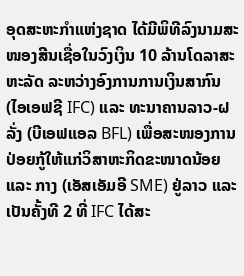ອຸດສະຫະກໍາແຫ່ງຊາດ ໄດ້ມີພິທີລົງນາມສະໜອງສີນເຊື່ອໃນວົງເງິນ 10 ລ້ານໂດລາສະຫະລັດ ລະຫວ່າງອົງການການເງິນສາກົນ (ໄອເອຟຊີ IFC) ແລະ ທະນາຄານລາວ-ຝລັ່ງ (ບີເອຟແອລ BFL) ເພື່ອສະໜອງການປ່ອຍກູ້ໃຫ້ແກ່ວິສາຫະກິດຂະໜາດນ້ອຍ ແລະ ກາງ (ເອັສເອັມອີ SME) ຢູ່ລາວ ແລະ ເປັນຄັ້ງທີ 2 ທີ່ IFC ໄດ້ສະ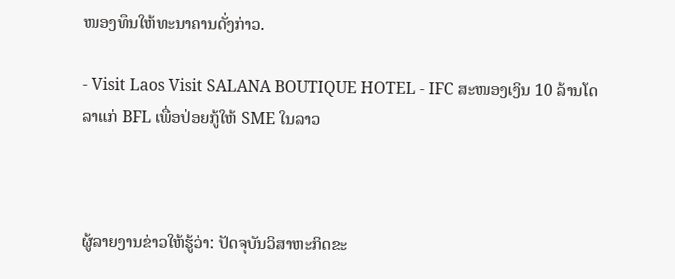ໜອງທຶນໃຫ້ທະນາຄານດັ່ງກ່າວ.

- Visit Laos Visit SALANA BOUTIQUE HOTEL - IFC ສະໜອງເງິນ 10 ລ້ານໂດລາແກ່ BFL ເພື່ອປ່ອຍກູ້ໃຫ້ SME ໃນລາວ



ຜູ້ລາຍງານຂ່າວໃຫ້ຮູ້ວ່າ: ປັດຈຸບັນວິສາຫະກິດຂະ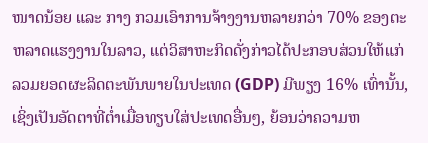ໜາດນ້ອຍ ແລະ ກາງ ກວມເອົາການຈ້າງງານຫລາຍກວ່າ 70% ຂອງຕະຫລາດແຮງງານໃນລາວ, ແຕ່ວິສາຫະກິດດັ່ງກ່າວໄດ້ປະກອບສ່ວນໃຫ້ແກ່ລວມຍອດຜະລິດຕະພັນພາຍໃນປະເທດ (GDP) ມີພຽງ 16% ເທົ່ານັ້ນ, ເຊິ່ງເປັນອັດຕາທີ່ຕໍ່າເມື່ອທຽບໃສ່ປະເທດອື່ນໆ, ຍ້ອນວ່າຄວາມຫ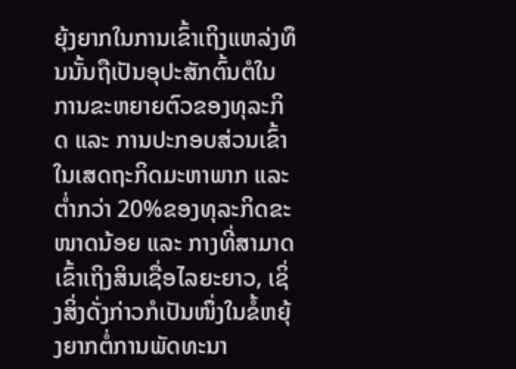ຍຸ້ງຍາກໃນການເຂົ້າເຖິງແຫລ່ງທຶນນັ້ນຖືເປັນອຸປະສັກຕົ້ນຕໍໃນການຂະຫຍາຍຕົວຂອງທຸລະກິດ ແລະ ການປະກອບສ່ວນເຂົ້າໃນເສດຖະກິດມະຫາພາກ ແລະ ຕໍ່າກວ່າ 20%ຂອງທຸລະກິດຂະໜາດນ້ອຍ ແລະ ກາງທີ່ສາມາດເຂົ້າເຖິງສິນເຊື່ອໄລຍະຍາວ, ເຊິ່ງສິ່ງດັ່ງກ່າວກໍເປັນໜຶ່ງໃນຂໍ້ຫຍຸ້ງຍາກຕໍ່ການພັດທະນາ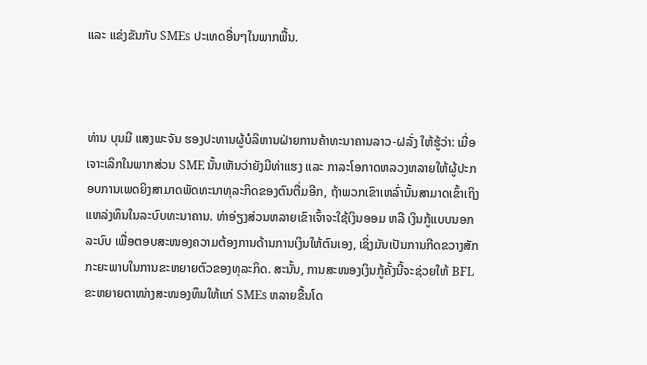ແລະ ແຂ່ງຂັນກັບ SMEs ປະເທດອື່ນໆໃນພາກພື້ນ.



ທ່ານ ບຸນມີ ແສງພະຈັນ ຮອງປະທານຜູ້ບໍລິຫານຝ່າຍການຄ້າທະນາຄານລາວ-ຝລັ່ງ ໃຫ້ຮູ້ວ່າ: ເມື່ອເຈາະເລິກໃນພາກສ່ວນ SME ນັ້ນເຫັນວ່າຍັງມີທ່າແຮງ ແລະ ກາລະໂອກາດຫລວງຫລາຍໃຫ້ຜູ້ປະກອບການເພດຍິງສາມາດພັດທະນາທຸລະກິດຂອງຕົນຕື່ມອີກ, ຖ້າພວກເຂົາເຫລົ່ານັ້ນສາມາດເຂົ້າເຖິງແຫລ່ງທຶນໃນລະບົບທະນາຄານ. ທ່າອ່ຽງສ່ວນຫລາຍເຂົາເຈົ້າຈະໃຊ້ເງິນອອມ ຫລື ເງິນກູ້ແບບນອກລະບົບ ເພື່ອຕອບສະໜອງຄວາມຕ້ອງການດ້ານການເງິນໃຫ້ຕົນເອງ, ເຊິ່ງມັນເປັນການກີດຂວາງສັກກະຍະພາບໃນການຂະຫຍາຍຕົວຂອງທຸລະກິດ. ສະນັ້ນ, ການສະໜອງເງິນກູ້ຄັ້ງນີ້ຈະຊ່ວຍໃຫ້ BFL ຂະຫຍາຍຕາໜ່າງສະໜອງທຶນໃຫ້ແກ່ SMEs ຫລາຍຂື້ນໂດ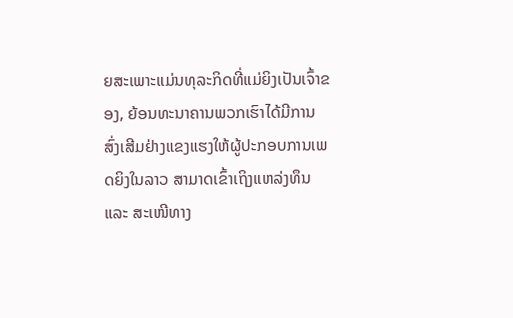ຍສະເພາະແມ່ນທຸລະກິດທີ່ແມ່ຍິງເປັນເຈົ້າຂອງ, ຍ້ອນທະນາຄານພວກເຮົາໄດ້ມີການສົ່ງເສີມຢ່າງແຂງແຮງໃຫ້ຜູ້ປະກອບການເພດຍິງໃນລາວ ສາມາດເຂົ້າເຖິງແຫລ່ງທຶນ ແລະ ສະເໜີທາງ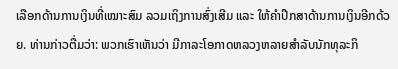ເລືອກດ້ານການເງິນທີ່ເໝາະສົມ ລວມເຖິງການສົ່ງເສີມ ແລະ ໃຫ້ຄໍາປືກສາດ້ານການເງິນອີກດ້ວຍ. ທ່ານກ່າວຕື່ມວ່າ: ພວກເຮົາເຫັນວ່າ ມີກາລະໂອກາດຫລວງຫລາຍສຳລັບນັກທຸລະກິ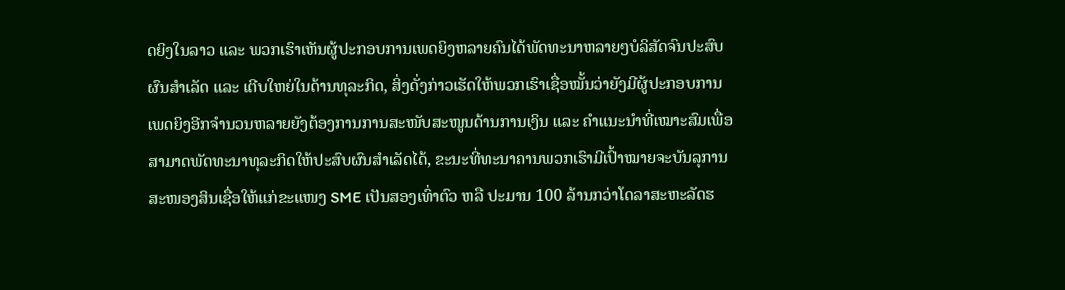ດຍິງໃນລາວ ແລະ ພວກເຮົາເຫັນຜູ້ປະກອບການເພດຍິງຫລາຍຄົນໄດ້ພັດທະນາຫລາຍໆບໍລິສັດຈົນປະສົບຜົນສຳເລັດ ແລະ ເຕີບໃຫຍ່ໃນດ້ານທຸລະກິດ, ສິ່ງດັ່ງກ່າວເຮັດໃຫ້ພວກເຮົາເຊື່ອໝັ້ນວ່າຍັງມີຜູ້ປະກອບການເພດຍິງອີກຈຳນວນຫລາຍຍັງຕ້ອງການການສະໜັບສະໜູນດ້ານການເງິນ ແລະ ຄຳແນະນຳທີ່ເໝາະສົມເພື່ອສາມາດພັດທະນາທຸລະກິດໃຫ້ປະສົບຜົນສຳເລັດໄດ້, ຂະນະທີ່ທະນາຄານພວກເຮົາມີເປົ້າໝາຍຈະບັນລຸການສະໜອງສິນເຊື່ອໃຫ້ແກ່ຂະແໜງ SME ເປັນສອງເທົ່າຕົວ ຫລື ປະມານ 100 ລ້ານກວ່າໂດລາສະຫະລັດຮ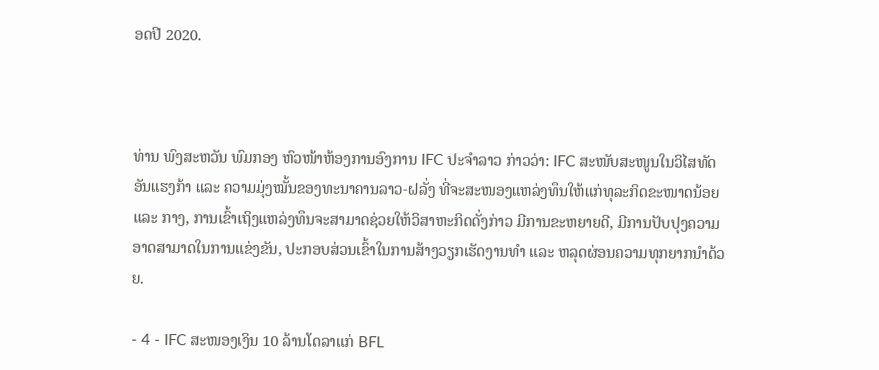ອດປີ 2020.



ທ່ານ ພົງສະຫວັນ ພົມກອງ ຫົວໜ້າຫ້ອງການອົງການ IFC ປະຈຳລາວ ກ່າວວ່າ: IFC ສະໜັບສະໜູນໃນວິໄສທັດອັນແຮງກ້າ ແລະ ຄວາມມຸ່ງໝັ້ນຂອງທະນາຄານລາວ-ຝລັ່ງ ທີ່ຈະສະໜອງແຫລ່ງທຶນໃຫ້ແກ່ທຸລະກິດຂະໜາດນ້ອຍ ແລະ ກາງ, ການເຂົ້າເຖິງແຫລ່ງທຶນຈະສາມາດຊ່ວຍໃຫ້ວິສາຫະກິດດັ່ງກ່າວ ມີການຂະຫຍາຍດີ, ມີການປັບປຸງຄວາມອາດສາມາດໃນການແຂ່ງຂັນ, ປະກອບສ່ວນເຂົ້າໃນການສ້າງວຽກເຮັດງານທຳ ແລະ ຫລຸດຜ່ອນຄວາມທຸກຍາກນຳດ້ວຍ.

- 4 - IFC ສະໜອງເງິນ 10 ລ້ານໂດລາແກ່ BFL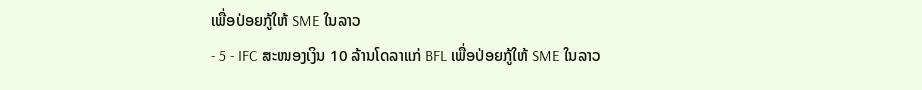ເພື່ອປ່ອຍກູ້ໃຫ້ SME ໃນລາວ
- 5 - IFC ສະໜອງເງິນ 10 ລ້ານໂດລາແກ່ BFL ເພື່ອປ່ອຍກູ້ໃຫ້ SME ໃນລາວ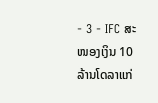- 3 - IFC ສະໜອງເງິນ 10 ລ້ານໂດລາແກ່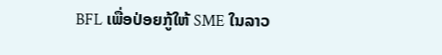BFL ເພື່ອປ່ອຍກູ້ໃຫ້ SME ໃນລາວ